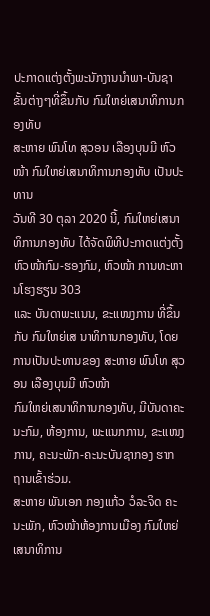ປະກາດແຕ່ງຕັ້ງພະນັກງານນຳພາ-ບັນຊາຂັ້ນຕ່າງໆທີ່ຂຶ້ນກັບ ກົມໃຫຍ່ເສນາທິການກອງທັບ
ສະຫາຍ ພົນໂທ ສຸວອນ ເລືອງບຸນມີ ຫົວໜ້າ ກົມໃຫຍ່ເສນາທິການກອງທັບ ເປັນປະທານ
ວັນທີ 30 ຕຸລາ 2020 ນີ້, ກົມໃຫຍ່ເສນາທິການກອງທັບ ໄດ້ຈັດພິທີປະກາດແຕ່ງຕັ້ງ ຫົວໜ້າກົມ-ຮອງກົມ, ຫົວໜ້າ ການທະຫານໂຮງຮຽນ 303
ແລະ ບັນດາພະແນນ, ຂະແໜງການ ທີ່ຂຶ້ນກັບ ກົມໃຫຍ່ເສ ນາທິການກອງທັບ, ໂດຍການເປັນປະທານຂອງ ສະຫາຍ ພົນໂທ ສຸວອນ ເລືອງບຸນມີ ຫົວໜ້າ
ກົມໃຫຍ່ເສນາທິການກອງທັບ, ມີບັນດາຄະນະກົມ, ຫ້ອງການ, ພະແນກການ, ຂະແໜງການ, ຄະນະພັກ-ຄະນະບັນຊາກອງ ຮາກຖານເຂົ້າຮ່ວມ.
ສະຫາຍ ພັນເອກ ກອງແກ້ວ ວໍລະຈິດ ຄະນະພັກ, ຫົວໜ້າຫ້ອງການເມືອງ ກົມໃຫຍ່ເສນາທິການ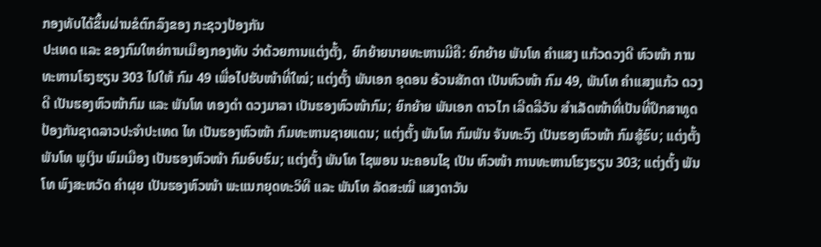ກອງທັບໄດ້ຂຶ້ນຜ່ານຂໍຕົກລົງຂອງ ກະຊວງປ້ອງກັນ
ປະເທດ ແລະ ຂອງກົມໃຫຍ່ການເມືອງກອງທັບ ວ່າດ້ວຍການແຕ່ງຕັ້ງ, ຍົກຍ້າຍນາຍທະຫານມີຄື: ຍົກຍ້າຍ ພັນໂທ ຄໍາແສງ ແກ້ວດວງດີ ຫົວໜ້າ ການ
ທະຫານໂຮງຮຽນ 303 ໄປໃຫ້ ກົມ 49 ເພື່ອໄປຮັບໜ້າທີ່ໃໝ່; ແຕ່ງຕັ້ງ ພັນເອກ ອຸດອນ ອ້ວນສັກດາ ເປັນຫົວໜ້າ ກົມ 49, ພັນໂທ ຄໍາແສງແກ້ວ ດວງ
ດີ ເປັນຮອງຫົວໜ້າກົມ ແລະ ພັນໂທ ທອງດໍາ ດວງມາລາ ເປັນຮອງຫົວໜ້າກົມ; ຍົກຍ້າຍ ພັນເອກ ດາວໄກ ເລີດລີວັນ ສໍາເລັດໜ້າທີ່ເປັນທີ່ປຶກສາທູດ
ປ້ອງກັນຊາດລາວປະຈໍາປະເທດ ໄທ ເປັນຮອງຫົວໜ້າ ກົມທະຫານຊາຍແດນ; ແຕ່ງຕັ້ງ ພັນໂທ ກົມພັນ ຈັນທະວົງ ເປັນຮອງຫົວໜ້າ ກົມສູ້ຮົບ; ແຕ່ງຕັ້ງ
ພັນໂທ ພູເງິນ ພົມເມືອງ ເປັນຮອງຫົວໜ້າ ກົມອົບຮົມ; ແຕ່ງຕັ້ງ ພັນໂທ ໄຊພອນ ນະຄອນໄຊ ເປັນ ຫົວໜ້າ ການທະຫານໂຮງຮຽນ 303; ແຕ່ງຕັ້ງ ພັນ
ໂທ ພົງສະຫວັດ ຄໍາຜຸຍ ເປັນຮອງຫົວໜ້າ ພະແນກຍຸດທະວິທີ ແລະ ພັນໂທ ລັດສະໝີ ແສງດາວັນ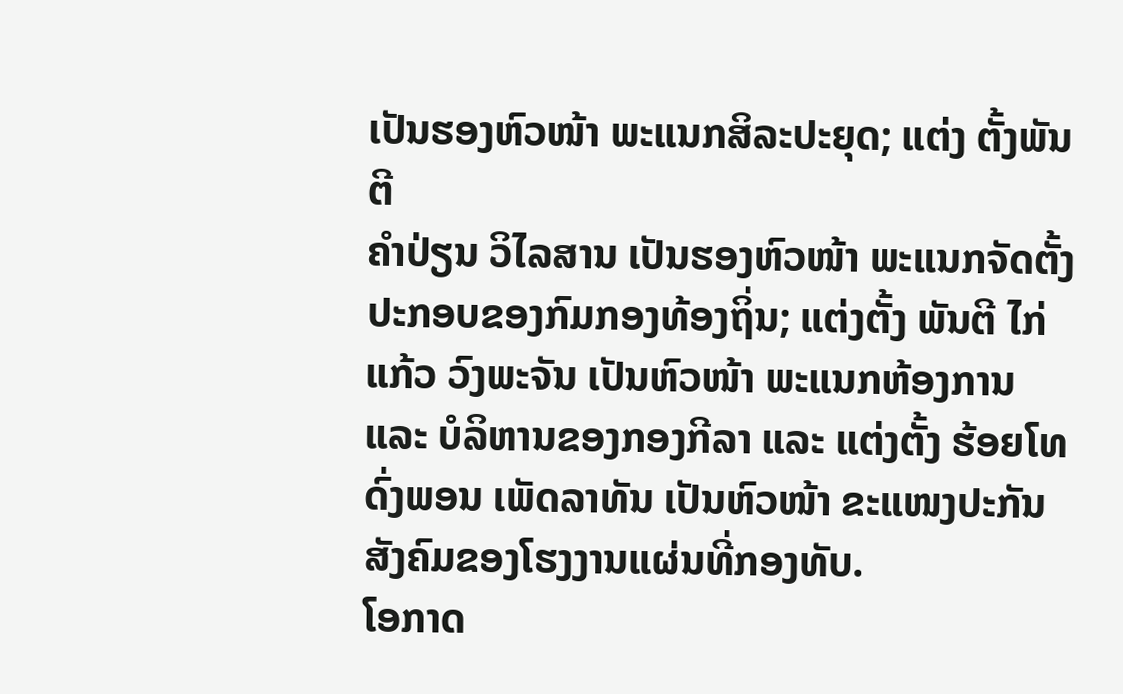ເປັນຮອງຫົວໜ້າ ພະແນກສິລະປະຍຸດ; ແຕ່ງ ຕັ້ງພັນຕີ
ຄໍາປ່ຽນ ວິໄລສານ ເປັນຮອງຫົວໜ້າ ພະແນກຈັດຕັ້ງປະກອບຂອງກົມກອງທ້ອງຖິ່ນ; ແຕ່ງຕັ້ງ ພັນຕີ ໄກ່ແກ້ວ ວົງພະຈັນ ເປັນຫົວໜ້າ ພະແນກຫ້ອງການ
ແລະ ບໍລິຫານຂອງກອງກີລາ ແລະ ແຕ່ງຕັ້ງ ຮ້ອຍໂທ ດົ່ງພອນ ເພັດລາທັນ ເປັນຫົວໜ້າ ຂະແໜງປະກັນສັງຄົມຂອງໂຮງງານແຜ່ນທີ່ກອງທັບ.
ໂອກາດ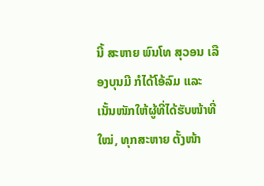ນີ້ ສະຫາຍ ພົນໂທ ສຸວອນ ເລືອງບຸນມີ ກໍໄດ້ໂອ້ລົມ ແລະ ເນັ້ນໜັກໃຫ້ຜູ້ທີ່ໄດ້ຮັບໜ້າທີ່ໃໝ່, ທຸກສະຫາຍ ຕັ້ງໜ້າ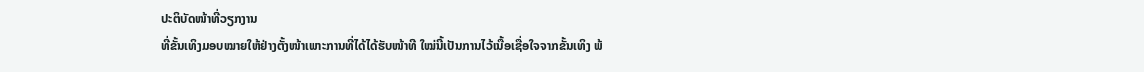ປະຕິບັດໜ້າທີ່ວຽກງານ
ທີ່ຂັ້ນເທິງມອບໝາຍໃຫ້ຢ່າງຕັ້ງໜ້າເພາະການທີ່ໄດ້ໄດ້ຮັບໜ້າທີ ໃໝ່ນີ້ເປັນການໄວ້ເນື້ອເຊື່ອໃຈຈາກຂັ້ນເທິງ ພ້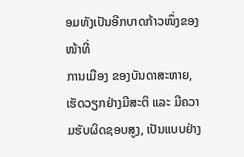ອມທັງເປັນອີກບາດກ້າວໜຶ່ງຂອງໜ້າທີ່
ການເມືອງ ຂອງບັນດາສະຫາຍ, ເຮັດວຽກຢ່າງມີສະຕິ ແລະ ມີຄວາມຮັບຜິດຊອບສູງ, ເປັນແບບຢ່າງ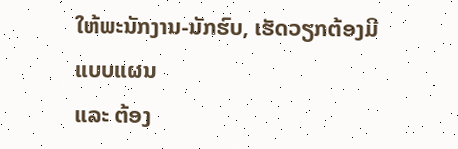ໃຫ້ພະນັກງານ-ນັກຮົບ, ເຮັດວຽກຕ້ອງມີແບບແຜນ
ແລະ ຕ້ອງ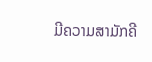ມີຄວາມສາມັກຄີ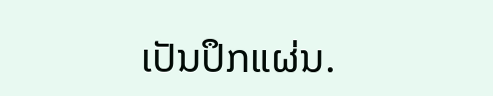ເປັນປຶກແຜ່ນ.